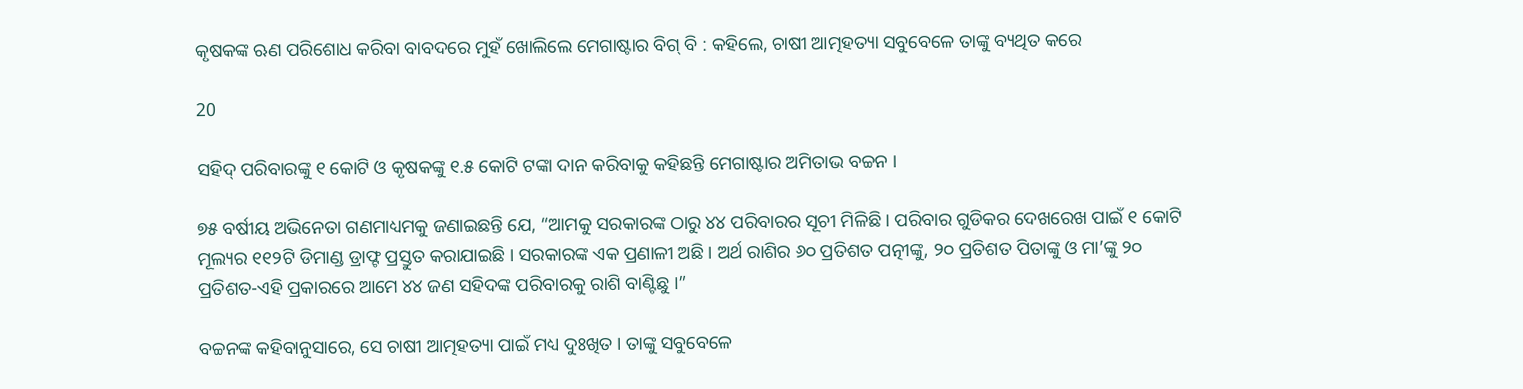କୃଷକଙ୍କ ଋଣ ପରିଶୋଧ କରିବା ବାବଦରେ ମୁହଁ ଖୋଲିଲେ ମେଗାଷ୍ଟାର ବିଗ୍ ବି : କହିଲେ, ଚାଷୀ ଆତ୍ମହତ୍ୟା ସବୁବେଳେ ତାଙ୍କୁ ବ୍ୟଥିତ କରେ

20

ସହିଦ୍ ପରିବାରଙ୍କୁ ୧ କୋଟି ଓ କୃଷକଙ୍କୁ ୧.୫ କୋଟି ଟଙ୍କା ଦାନ କରିବାକୁ କହିଛନ୍ତି ମେଗାଷ୍ଟାର ଅମିତାଭ ବଚ୍ଚନ ।

୭୫ ବର୍ଷୀୟ ଅଭିନେତା ଗଣମାଧ୍ୟମକୁ ଜଣାଇଛନ୍ତି ଯେ, “ଆମକୁ ସରକାରଙ୍କ ଠାରୁ ୪୪ ପରିବାରର ସୂଚୀ ମିଳିଛି । ପରିବାର ଗୁଡିକର ଦେଖରେଖ ପାଇଁ ୧ କୋଟି ମୂଲ୍ୟର ୧୧୨ଟି ଡିମାଣ୍ଡ ଡ୍ରାଫ୍ଟ ପ୍ରସ୍ତୁତ କରାଯାଇଛି । ସରକାରଙ୍କ ଏକ ପ୍ରଣାଳୀ ଅଛି । ଅର୍ଥ ରାଶିର ୬୦ ପ୍ରତିଶତ ପତ୍ନୀଙ୍କୁ, ୨୦ ପ୍ରତିଶତ ପିତାଙ୍କୁ ଓ ମା’ଙ୍କୁ ୨୦ ପ୍ରତିଶତ-ଏହି ପ୍ରକାରରେ ଆମେ ୪୪ ଜଣ ସହିଦଙ୍କ ପରିବାରକୁ ରାଶି ବାଣ୍ଟିଛୁ ।”

ବଚ୍ଚନଙ୍କ କହିବାନୁସାରେ, ସେ ଚାଷୀ ଆତ୍ମହତ୍ୟା ପାଇଁ ମଧ୍ୟ ଦୁଃଖିତ । ତାଙ୍କୁ ସବୁବେଳେ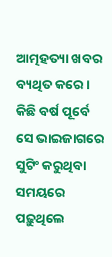ଆତ୍ମହତ୍ୟା ଖବର ବ୍ୟଥିତ କରେ । କିଛି ବର୍ଷ ପୂର୍ବେ ସେ ଭାଇଜାଗରେ ସୁଟିଂ କରୁଥିବା ସମୟରେ ପଢ଼ୁଥିଲେ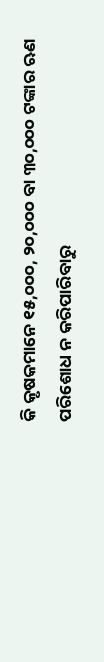କି କୃଷକମାନେ ୧୫,୦୦୦, ୨୦,୦୦୦ ବା ୩୦,୦୦୦ ଟଙ୍କାର ଋଣ ପରିଶୋଧ ନ କରିପାରିବାରୁ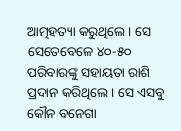ଆତ୍ମହତ୍ୟା କରୁଥିଲେ । ସେ ସେତେବେଳେ ୪୦-୫୦ ପରିବାରଙ୍କୁ ସହାୟତା ରାଶି ପ୍ରଦାନ କରିଥିଲେ । ସେ ଏସବୁ କୌନ ବନେଗା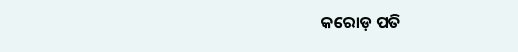କରୋଡ଼ ପତି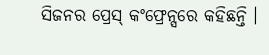ସିଜନର ପ୍ରେସ୍ କଂଫ୍ରେନ୍ସରେ କହିଛନ୍ତି ।